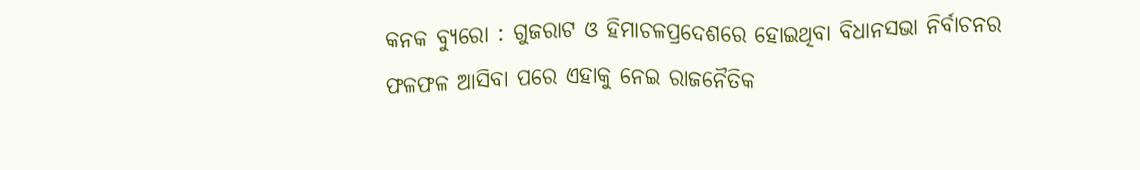କନକ ବ୍ୟୁରୋ : ଗୁଜରାଟ ଓ ହିମାଚଳପ୍ରଦେଶରେ ହୋଇଥିବା ବିଧାନସଭା ନିର୍ବାଚନର ଫଳଫଳ ଆସିବା ପରେ ଏହାକୁ ନେଇ ରାଜନୈତିକ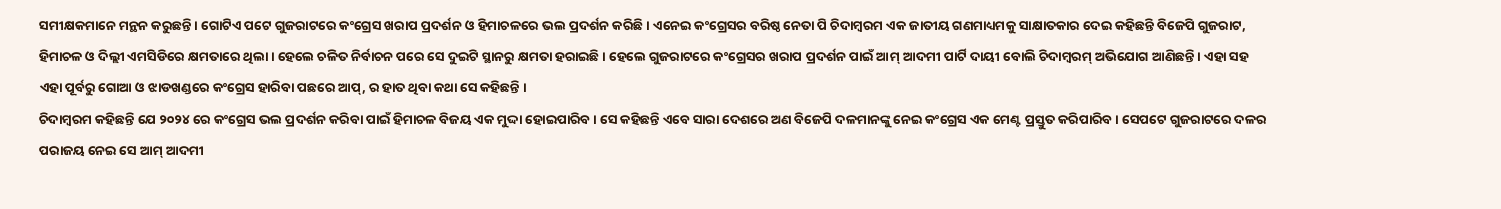ସମୀକ୍ଷକମାନେ ମନ୍ଥନ କରୁଛନ୍ତି । ଗୋଟିଏ ପଟେ ଗୁଜରାଟରେ କଂଗ୍ରେସ ଖରାପ ପ୍ରଦର୍ଶନ ଓ ହିମାଚଳରେ ଭଲ ପ୍ରଦର୍ଶନ କରିଛି । ଏନେଇ କଂଗ୍ରେସର ବରିଷ୍ଠ ନେତା ପି ଚିଦାମ୍ବରମ ଏକ ଜାତୀୟ ଗଣମାଧ୍ୟମକୁ ସାକ୍ଷାତକାର ଦେଇ କହିଛନ୍ତି ବିଜେପି ଗୁଜରାଟ, ହିମାଚଳ ଓ ଦିଲ୍ଲୀ ଏମସିଡିରେ କ୍ଷମତାରେ ଥିଲା । ହେଲେ ଚଳିତ ନିର୍ବାଚନ ପରେ ସେ ଦୁଇଟି ସ୍ଥାନରୁ କ୍ଷମତା ହରାଇଛି । ହେଲେ ଗୁଜରାଟରେ କଂଗ୍ରେସର ଖରାପ ପ୍ରଦର୍ଶନ ପାଇଁ ଆମ୍ ଆଦମୀ ପାର୍ଟି ଦାୟୀ ବୋଲି ଚିଦାମ୍ବରମ୍ ଅଭିଯୋଗ ଆଣିଛନ୍ତି । ଏହା ସହ ଏହା ପୂର୍ବରୁ ଗୋଆ ଓ ଝାଡଖଣ୍ଡରେ କଂଗ୍ରେସ ହାରିବା ପଛରେ ଆପ୍, ର ହାତ ଥିବା କଥା ସେ କହିଛନ୍ତି ।
ଚିଦାମ୍ବରମ କହିଛନ୍ତି ଯେ ୨୦୨୪ ରେ କଂଗ୍ରେସ ଭଲ ପ୍ରଦର୍ଶନ କରିବା ପାଇଁ ହିମାଚଳ ବିଜୟ ଏକ ମୁଦ୍ଦା ହୋଇପାରିବ । ସେ କହିଛନ୍ତି ଏବେ ସାରା ଦେଶରେ ଅଣ ବିଜେପି ଦଳମାନଙ୍କୁ ନେଇ କଂଗ୍ରେସ ଏକ ମେଣ୍ଟ ପ୍ରସ୍ତୁତ କରିପାରିବ । ସେପଟେ ଗୁଜରାଟରେ ଦଳର ପରାଜୟ ନେଇ ସେ ଆମ୍ ଆଦମୀ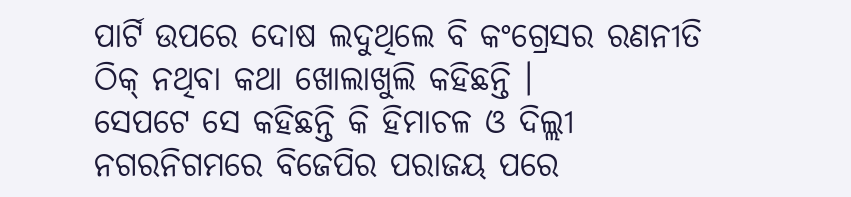ପାର୍ଟି ଉପରେ ଦୋଷ ଲଦୁଥିଲେ ବି କଂଗ୍ରେସର ରଣନୀତି ଠିକ୍ ନଥିବା କଥା ଖୋଲାଖୁଲି କହିଛନ୍ତି ।
ସେପଟେ ସେ କହିଛନ୍ତି କି ହିମାଚଳ ଓ ଦିଲ୍ଲୀ ନଗରନିଗମରେ ବିଜେପିର ପରାଜୟ ପରେ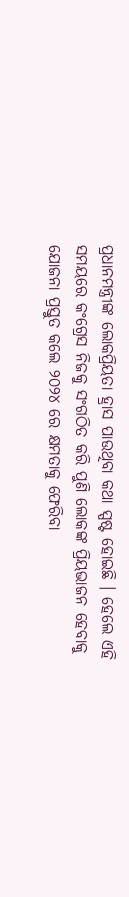ପ୍ରଧାନମନ୍ତ୍ରୀଙ୍କ ଲୋକପ୍ରିୟତା ହ୍ରାସ ପାଉଥିବା କଥା ସ୍ପଷ୍ଟ ହୋଇଛି । ହେଲେ ଏହି ସମୟରେ କଂଗ୍ରେସ ନିଜକୁ ସଂଗଠିତ କରି ପୁଣି ଲୋକଙ୍କ ପ୍ରିୟଭାଜନ ହେବାକୁ ଯୋଜନା ପ୍ରସ୍ତୁତ କଲେ ୨୦୨୪ ରେ କ୍ଷମତାକୁ ଫେରିବା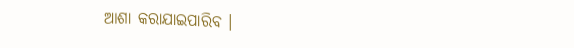ଆଶା କରାଯାଇପାରିବ ।